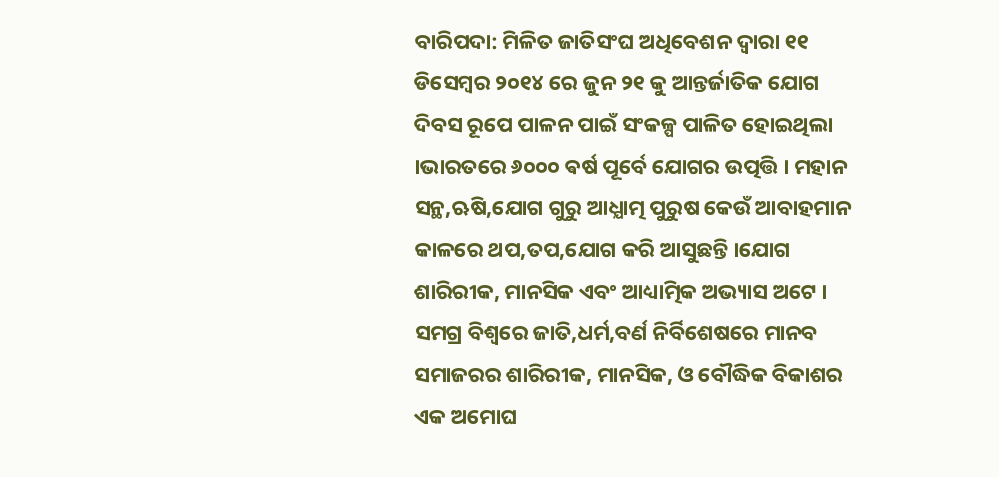ବାରିପଦା: ମିଳିତ ଜାତିସଂଘ ଅଧିବେଶନ ଦ୍ବାରା ୧୧ ଡିସେମ୍ବର ୨୦୧୪ ରେ ଜୁନ ୨୧ କୁ ଆନ୍ତର୍ଜାତିକ ଯୋଗ ଦିବସ ରୂପେ ପାଳନ ପାଇଁ ସଂକଳ୍ପ ପାଳିତ ହୋଇଥିଲା ।ଭାରତରେ ୬୦୦୦ ଵର୍ଷ ପୂର୍ବେ ଯୋଗର ଉତ୍ପତ୍ତି । ମହାନ ସନ୍ଥ,ଋଷି,ଯୋଗ ଗୁରୁ ଆଧ୍ଯାତ୍ମ ପୁରୁଷ କେଉଁ ଆବାହମାନ କାଳରେ ଥପ,ତପ,ଯୋଗ କରି ଆସୁଛନ୍ତି ।ଯୋଗ ଶାରିରୀକ, ମାନସିକ ଏବଂ ଆଧ୍ୟାତ୍ମିକ ଅଭ୍ୟାସ ଅଟେ । ସମଗ୍ର ବିଶ୍ବରେ ଜାତି,ଧର୍ମ,ବର୍ଣ ନିର୍ବିଶେଷରେ ମାନବ ସମାଜରର ଶାରିରୀକ, ମାନସିକ, ଓ ବୌଦ୍ଧିକ ବିକାଶର ଏକ ଅମୋଘ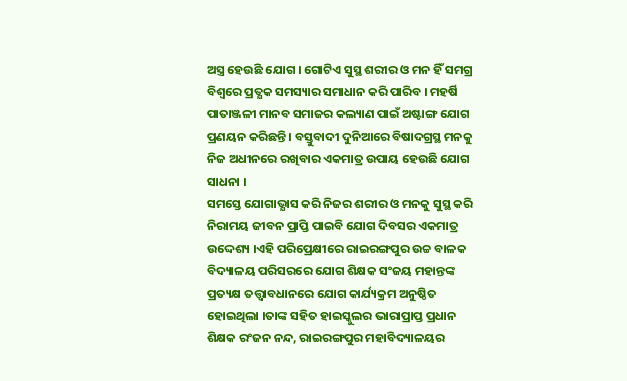ଅସ୍ତ୍ର ହେଉଛି ଯୋଗ । ଗୋଟିଏ ସୁସ୍ଥ ଶରୀର ଓ ମନ ହିଁ ସମଗ୍ର ବିଶ୍ବରେ ପ୍ରତ୍ଯକ ସମସ୍ୟାର ସମାଧାନ କରି ପାରିବ । ମହର୍ଷି ପାତାଞ୍ଜଳୀ ମାନବ ସମାଜର କଲ୍ୟାଣ ପାଇଁ ଅଷ୍ଟାଙ୍ଗ ଯୋଗ ପ୍ରଣୟନ କରିଛନ୍ତି । ବସ୍ତୁବାଦୀ ଦୁନିଆରେ ବିଷାଦଗ୍ରସ୍ଥ ମନକୁ ନିଜ ଅଧୀନରେ ରଖିବାର ଏକମାତ୍ର ଉପାୟ ହେଉଛି ଯୋଗ ସାଧନା ।
ସମସ୍ତେ ଯୋଗାଭ୍ଯାସ କରି ନିଜର ଶରୀର ଓ ମନକୁ ସୁସ୍ଥ କରି ନିରାମୟ ଜୀବନ ପ୍ରାପ୍ତି ପାଇବି ଯୋଗ ଦିବସର ଏକମାତ୍ର ଉଦ୍ଦେଶ୍ୟ ।ଏହି ପରିପ୍ରେକ୍ଷୀରେ ରାଇରଙ୍ଗପୁର ଉଚ୍ଚ ବାଳକ ବିଦ୍ୟାଳୟ ପରିସରରେ ଯୋଗ ଶିକ୍ଷକ ସଂଜୟ ମହାନ୍ତଙ୍କ ପ୍ରତ୍ୟକ୍ଷ ତତ୍ତ୍ଵାବଧାନରେ ଯୋଗ କାର୍ଯ୍ୟକ୍ରମ ଅନୁଷ୍ଠିତ ହୋଇଥିଲା ।ତାଙ୍କ ସହିତ ହାଇସ୍କୁଲର ଭାରାପ୍ରାପ୍ତ ପ୍ରଧାନ ଶିକ୍ଷକ ରଂଜନ ନନ୍ଦ, ରାଇରଙ୍ଗପୁର ମହାବିଦ୍ୟାଳୟର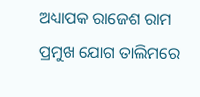ଅଧ୍ୟାପକ ରାଜେଶ ରାମ ପ୍ରମୁଖ ଯୋଗ ତାଲିମରେ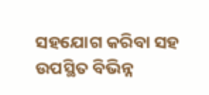ସହଯୋଗ କରିବା ସହ ଉପସ୍ଥିତ ବିଭିନ୍ନ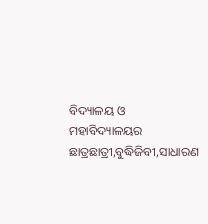ବିଦ୍ୟାଳୟ ଓ ମହାବିଦ୍ୟାଳୟର ଛାତ୍ରଛାତ୍ରୀ,ବୁଦ୍ଧିଜିବୀ,ସାଧାରଣ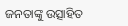ଜନତାଙ୍କୁ ଉତ୍ସାହିତ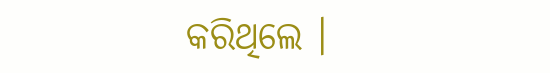କରିଥିଲେ ।